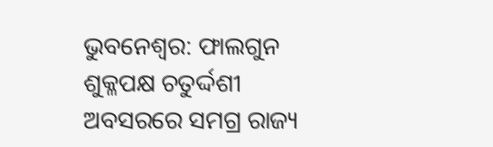ଭୁବନେଶ୍ୱର: ଫାଲଗୁନ ଶୁକ୍ଳପକ୍ଷ ଚତୁର୍ଦ୍ଦଶୀ ଅବସରରେ ସମଗ୍ର ରାଜ୍ୟ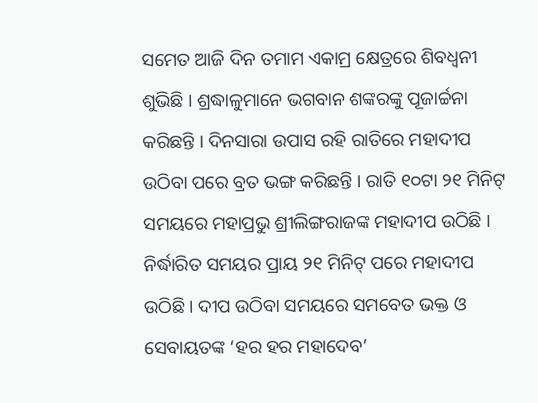ସମେତ ଆଜି ଦିନ ତମାମ ଏକାମ୍ର କ୍ଷେତ୍ରରେ ଶିବଧ୍ୱନୀ ଶୁଭିଛି । ଶ୍ରଦ୍ଧାଳୁମାନେ ଭଗବାନ ଶଙ୍କରଙ୍କୁ ପୂଜାର୍ଚ୍ଚନା କରିଛନ୍ତି । ଦିନସାରା ଉପାସ ରହି ରାତିରେ ମହାଦୀପ ଉଠିବା ପରେ ବ୍ରତ ଭଙ୍ଗ କରିଛନ୍ତି । ରାତି ୧୦ଟା ୨୧ ମିନିଟ୍ ସମୟରେ ମହାପ୍ରଭୁ ଶ୍ରୀଲିଙ୍ଗରାଜଙ୍କ ମହାଦୀପ ଉଠିଛି । ନିର୍ଦ୍ଧାରିତ ସମୟର ପ୍ରାୟ ୨୧ ମିନିଟ୍ ପରେ ମହାଦୀପ ଉଠିଛି । ଦୀପ ଉଠିବା ସମୟରେ ସମବେତ ଭକ୍ତ ଓ ସେବାୟତଙ୍କ ‘ହର ହର ମହାଦେବ’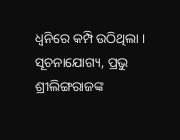ଧ୍ୱନିରେ କମ୍ପି ଉଠିଥିଲା । ସୂଚନାଯୋଗ୍ୟ, ପ୍ରଭୁ ଶ୍ରୀଲିଙ୍ଗରାଜଙ୍କ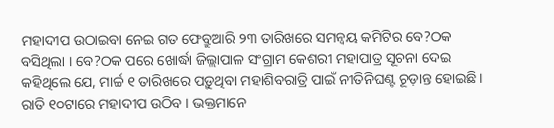ମହାଦୀପ ଉଠାଇବା ନେଇ ଗତ ଫେବ୍ରୁଆରି ୨୩ ତାରିଖରେ ସମନ୍ୱୟ କମିଟିର ବେ?ଠକ ବସିଥିଲା । ବେ?ଠକ ପରେ ଖୋର୍ଦ୍ଧା ଜିଲ୍ଲାପାଳ ସଂଗ୍ରାମ କେଶରୀ ମହାପାତ୍ର ସୂଚନା ଦେଇ କହିଥିଲେ ଯେ, ମାର୍ଚ୍ଚ ୧ ତାରିଖରେ ପଡ଼ୁଥିବା ମହାଶିବରାତ୍ରି ପାଇଁ ନୀତିନିଘଣ୍ଟ ଚୂଡ଼ାନ୍ତ ହୋଇଛି । ରାତି ୧୦ଟାରେ ମହାଦୀପ ଉଠିବ । ଭକ୍ତମାନେ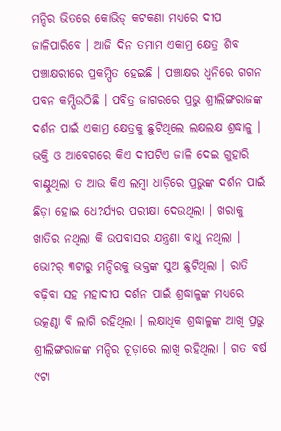ମନ୍ଦିର ଭିତରେ କୋଭିଡ୍ କଟକଣା ମଧ୍ୟରେ ଦୀପ ଜାଳିପାରିବେ । ଆଜି ଦିନ ତମାମ ଏକାମ୍ର କ୍ଷେତ୍ର ଶିବ ପଞ୍ଚାକ୍ଷରୀରେ ପ୍ରକମ୍ପିତ ହେଇଛି । ପଞ୍ଚାକ୍ଷର ଧ୍ୱନିରେ ଗଗନ ପବନ କମ୍ପିଉଠିଛି । ପବିତ୍ର ଜାଗରରେ ପ୍ରଭୁ ଶ୍ରୀଲିଙ୍ଗରାଜଙ୍କ ଦର୍ଶନ ପାଇଁ ଏକାମ୍ର କ୍ଷେତ୍ରକୁ ଛୁଟିଥିଲେ ଲକ୍ଷଲକ୍ଷ ଶ୍ରଦ୍ଧାଳୁ । ଭକ୍ତି ଓ ଆବେଗରେ କିଏ ଦୀପଟିଏ ଜାଳି ଦେଇ ଗୁହାରି ବାଣ୍ଟୁଥିଲା ତ ଆଉ କିଏ ଲମ୍ବା ଧାଡ଼ିରେ ପ୍ରଭୁଙ୍କ ଦର୍ଶନ ପାଇଁ ଛିଡ଼ା ହୋଇ ଧେ?ର୍ଯ୍ୟର ପରୀକ୍ଷା ଦେଉଥିଲା । ଖରାକୁ ଖାତିର ନଥିଲା କି ଉପବାସର ଯନ୍ତ୍ରଣା ବାଧୁ ନଥିଲା । ଭୋ?ର୍ ୩ଟାରୁ ମନ୍ଦିରକୁ ଭକ୍ତଙ୍କ ସୁଅ ଛୁଟିଥିଲା । ରାତି ବଢ଼ିବା ସହ ମହାଦୀପ ଦର୍ଶନ ପାଇଁ ଶ୍ରଦ୍ଧାଳୁଙ୍କ ମଧ୍ୟରେ ଉତ୍କଣ୍ଠା ବି ଲାଗି ରହିଥିଲା । ଲକ୍ଷାଧିକ ଶ୍ରଦ୍ଧାଳୁଙ୍କ ଆଖି ପ୍ରଭୁ ଶ୍ରୀଲିଙ୍ଗରାଜଙ୍କ ମନ୍ଦିର ଚୂଡ଼ାରେ ଲାଖି ରହିଥିଲା । ଗତ ବର୍ଷ ୯ଟା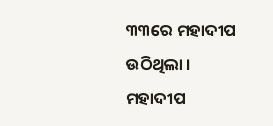୩୩ରେ ମହାଦୀପ ଉଠିଥିଲା । ମହାଦୀପ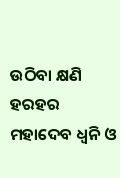ଉଠିବା କ୍ଷଣି ହରହର ମହାଦେବ ଧ୍ୱନି ଓ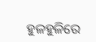ହୁଳହୁଳିରେ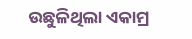ଉଛୁଳିଥିଲା ଏକାମ୍ର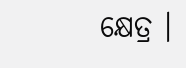କ୍ଷେତ୍ର ।